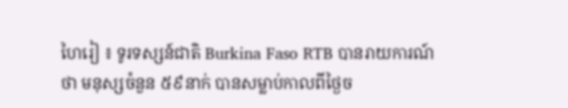ហៃរៀ ៖ ទូរទស្សន៍ជាតិ Burkina Faso RTB បានរាយការណ៍ថា មនុស្សចំនួន ៥៩នាក់ បានសម្លាប់កាលពីថ្ងៃច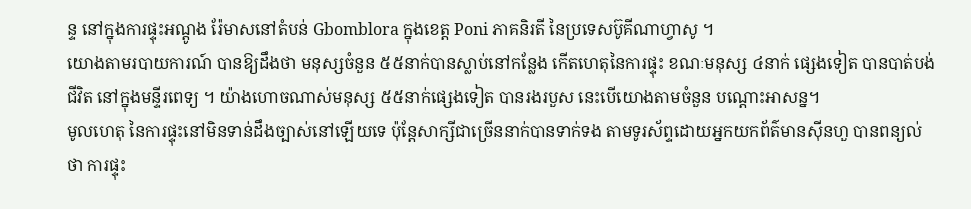ន្ទ នៅក្នុងការផ្ទុះអណ្តូង រ៉ែមាសនៅតំបន់ Gbomblora ក្នុងខេត្ត Poni ភាគនិរតី នៃប្រទេសប៊ូគីណាហ្វាសូ ។
យោងតាមរបាយការណ៍ បានឱ្យដឹងថា មនុស្សចំនួន ៥៥នាក់បានស្លាប់នៅកន្លែង កើតហេតុនៃការផ្ទុះ ខណៈមនុស្ស ៤នាក់ ផ្សេងទៀត បានបាត់បង់ជីវិត នៅក្នុងមន្ទីរពេទ្យ ។ យ៉ាងហោចណាស់មនុស្ស ៥៥នាក់ផ្សេងទៀត បានរងរបួស នេះបើយោងតាមចំនួន បណ្ដោះអាសន្ន។
មូលហេតុ នៃការផ្ទុះនៅមិនទាន់ដឹងច្បាស់នៅឡើយទេ ប៉ុន្តែសាក្សីជាច្រើននាក់បានទាក់ទង តាមទូរស័ព្ទដោយអ្នកយកព័ត៌មានស៊ីនហួ បានពន្យល់ថា ការផ្ទុះ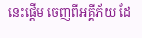នេះផ្តើម ចេញពីអគ្គីភ័យ ដែ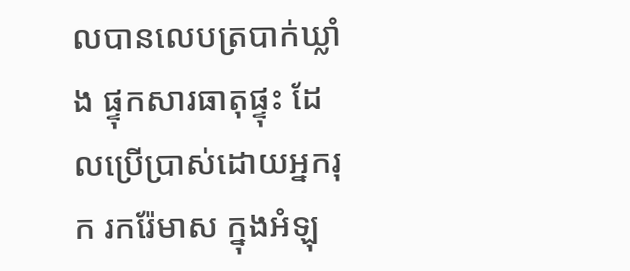លបានលេបត្របាក់ឃ្លាំង ផ្ទុកសារធាតុផ្ទុះ ដែលប្រើប្រាស់ដោយអ្នករុក រករ៉ែមាស ក្នុងអំឡុ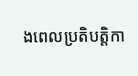ងពេលប្រតិបត្តិកា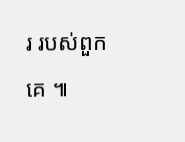រ របស់ពួកគេ ៕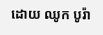ដោយ ឈូក បូរ៉ា